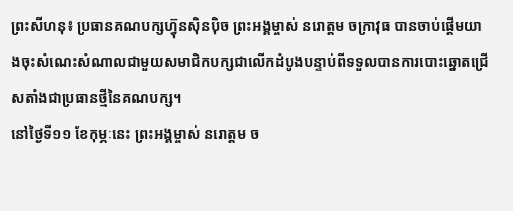ព្រះសីហនុ៖ ប្រធានគណបក្សហ៊្វុនស៊ិនប៉ិច ព្រះអង្គម្ចាស់ នរោត្តម ចក្រាវុធ បានចាប់ផ្ដើមយាងចុះសំណេះសំណាលជាមួយសមាជិកបក្សជាលើកដំបូងបន្ទាប់ពីទទួលបានការបោះឆ្នោតជ្រើសតាំងជាប្រធានថ្មីនៃគណបក្ស។
នៅថ្ងៃទី១១ ខែកុម្ភៈនេះ ព្រះអង្គម្ចាស់ នរោត្តម ច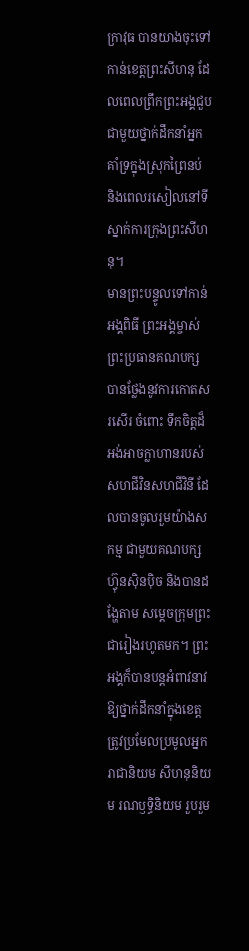ក្រាវុធ បានយាងចុះទៅកាន់ខេត្តព្រះសីហនុ ដែលពេលព្រឹកព្រះអង្គជួបជាមួយថ្នាក់ដឹកនាំអ្នកគាំទ្រក្នុងស្រុកព្រៃនប់ និងពេលរសៀលនៅទីស្នាក់ការក្រុងព្រះសីហនុ។
មានព្រះបន្ទូលទៅកាន់អង្គពិធី ព្រះអង្គម្ចាស់ ព្រះប្រធានគណបក្ស បានថ្លែងនូវការកោតសរសើរ ចំពោះ ទឹកចិត្តដ៏អង់អាចក្លាហានរបស់ សហជីវិនសហជីវិនី ដែលបានចូលរួមយ៉ាងសកម្ម ជាមួយគណបក្សហ៊្វុនស៊ិនប៉ិច និងបានដង្ហែតាម សម្តេចក្រុមព្រះ ជារៀងរហូតមក។ ព្រះអង្គក៏បានបន្តអំពាវនាវ ឱ្យថ្នាក់ដឹកនាំក្នុងខេត្ត ត្រូវប្រមែលប្រមូលអ្នករាជានិយម សីហនុនិយម រណឫទ្ធិនិយម រួបរួម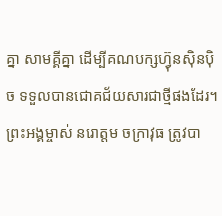គ្នា សាមគ្គីគ្នា ដើម្បីគណបក្សហ៊្វុនស៊ិនប៉ិច ទទួលបានជោគជ័យសារជាថ្មីផងដែរ។
ព្រះអង្គម្ចាស់ នរោត្តម ចក្រាវុធ ត្រូវបា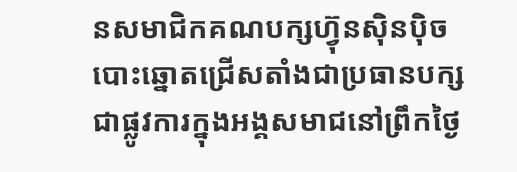នសមាជិកគណបក្សហ៊្វុនស៊ិនប៉ិចបោះឆ្នោតជ្រើសតាំងជាប្រធានបក្សជាផ្លូវការក្នុងអង្គសមាជនៅព្រឹកថ្ងៃ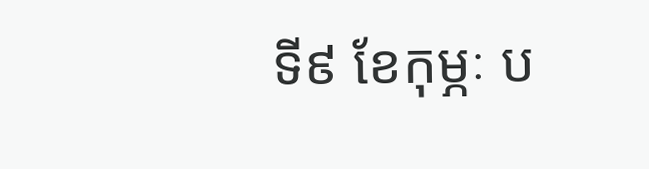ទី៩ ខែកុម្ភៈ ប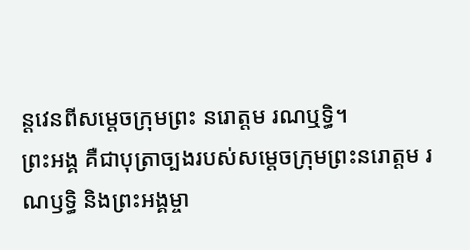ន្តវេនពីសម្ដេចក្រុមព្រះ នរោត្តម រណឬទ្ធិ។
ព្រះអង្គ គឺជាបុត្រាច្បងរបស់សម្ដេចក្រុមព្រះនរោត្ដម រណឫទ្ធិ និងព្រះអង្គម្ចា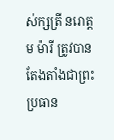ស់ក្សត្រី នរោត្តម ម៉ារី ត្រូវបានតែងតាំងជាព្រះប្រធាន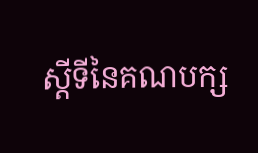ស្ដីទីនៃគណបក្ស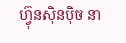ហ៊្វុនស៊ិនប៉ិច នា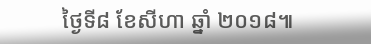ថ្ងៃទី៨ ខែសីហា ឆ្នាំ ២០១៨៕